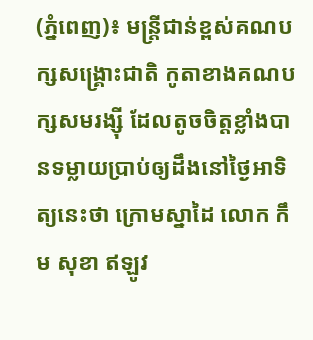(ភ្នំពេញ)៖ មន្រ្តីជាន់ខ្ពស់គណបក្សសង្រ្គោះជាតិ កូតាខាងគណបក្សសមរង្ស៊ី ដែលតូចចិត្តខ្លាំងបានទម្លាយប្រាប់ឲ្យដឹងនៅថ្ងៃអាទិត្យនេះថា ក្រោមស្នាដៃ លោក កឹម សុខា ឥឡូវ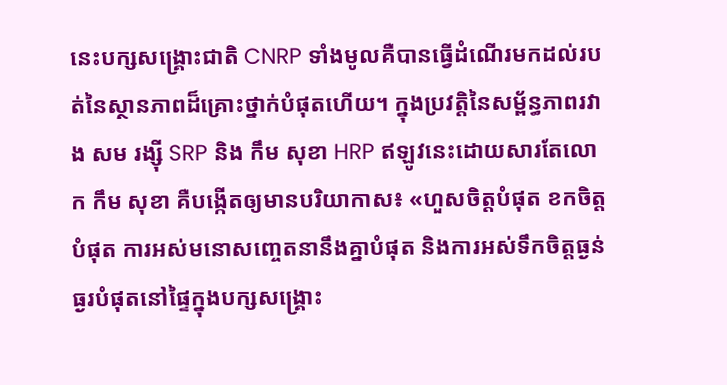នេះបក្សសង្គ្រោះជាតិ CNRP ទាំងមូលគឺបានធ្វើដំណើរមកដល់របត់នៃស្ថានភាពដ៏គ្រោះថ្នាក់បំផុតហើយ។ ក្នុងប្រវត្តិនៃសម្ព័ន្ធភាពរវាង សម រង្ស៊ី SRP និង កឹម សុខា HRP ឥឡូវនេះដោយសារតែលោក កឹម សុខា គឺបង្កើតឲ្យមានបរិយាកាស៖ «ហួសចិត្តបំផុត ខកចិត្តបំផុត ការអស់មនោសញ្ចេតនានឹងគ្នាបំផុត និងការអស់ទឹកចិត្តធ្ងន់ធ្ងរបំផុតនៅផ្ទៃក្នុងបក្សសង្គ្រោះ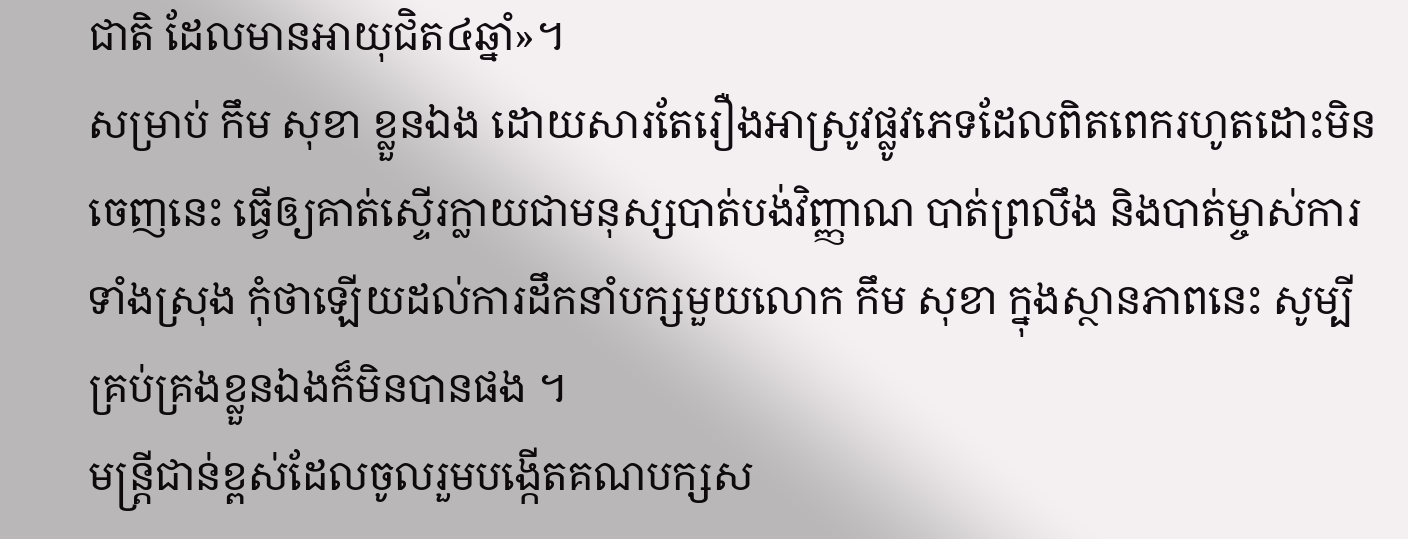ជាតិ ដែលមានអាយុជិត៤ឆ្នាំ»។
សម្រាប់ កឹម សុខា ខ្លួនឯង ដោយសារតែរឿងអាស្រូវផ្លូវភេទដែលពិតពេករហូតដោះមិនចេញនេះ ធ្វើឲ្យគាត់ស្ទើរក្លាយជាមនុស្សបាត់បង់វិញ្ញាណ បាត់ព្រលឹង និងបាត់ម្ចាស់ការទាំងស្រុង កុំថាឡើយដល់ការដឹកនាំបក្សមួយលោក កឹម សុខា ក្នុងស្ថានភាពនេះ សូម្បីគ្រប់គ្រងខ្លួនឯងក៏មិនបានផង ។
មន្រ្តីជាន់ខ្ពស់ដែលចូលរួមបង្កើតគណបក្សស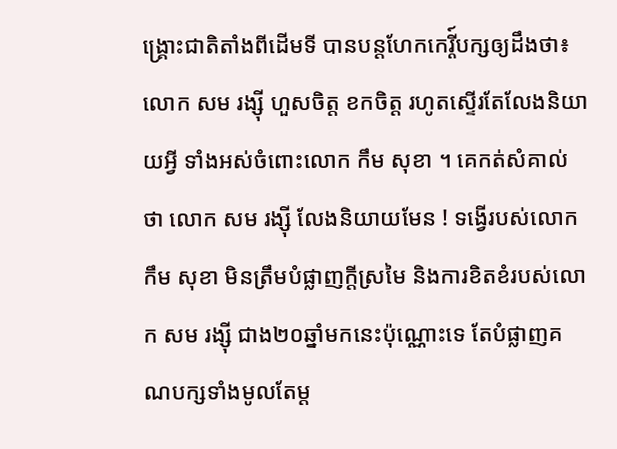ង្រ្គោះជាតិតាំងពីដើមទី បានបន្តហែកកេរ្តី៍បក្សឲ្យដឹងថា៖ លោក សម រង្ស៊ី ហួសចិត្ត ខកចិត្ត រហូតស្ទើរតែលែងនិយាយអ្វី ទាំងអស់ចំពោះលោក កឹម សុខា ។ គេកត់សំគាល់ថា លោក សម រង្ស៊ី លែងនិយាយមែន ! ទង្វើរបស់លោក កឹម សុខា មិនត្រឹមបំផ្លាញក្តីស្រមៃ និងការខិតខំរបស់លោក សម រង្ស៊ី ជាង២០ឆ្នាំមកនេះប៉ុណ្ណោះទេ តែបំផ្លាញគណបក្សទាំងមូលតែម្ត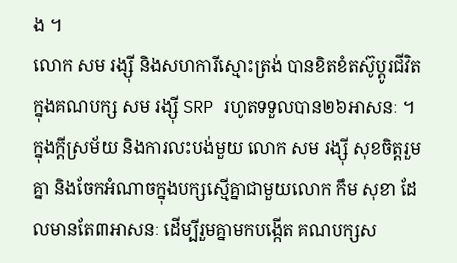ង ។
លោក សម រង្ស៊ី និងសហការីស្មោះត្រង់ បានខិតខំតស៊ូប្តូរជីវិតក្នុងគណបក្ស សម រង្ស៊ី SRP រហូតទទួលបាន២៦អាសនៈ ។ ក្នុងក្តីស្រម័យ និងការលះបង់មួយ លោក សម រង្ស៊ី សុខចិត្តរួមគ្នា និងចែកអំណាចក្នុងបក្សស្មើគ្នាជាមួយលោក កឹម សុខា ដែលមានតែ៣អាសនៈ ដើម្បីរួមគ្នាមកបង្កើត គណបក្សស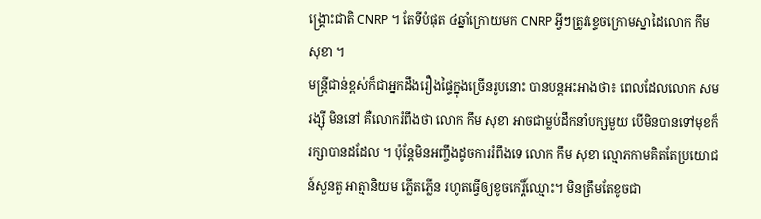ង្គ្រោះជាតិ CNRP ។ តែទីបំផុត ៤ឆ្នាំក្រោយមក CNRP អ្វីៗត្រូវខ្ទេចក្រោមស្នាដៃលោក កឹម សុខា ។
មន្រ្តីជាន់ខ្ពស់ក៏ជាអ្នកដឹងរឿងផ្ទៃក្នុងច្រើនរូបនោះ បានបន្តអះអាងថា៖ ពេលដែលលោក សម រង្ស៊ី មិននៅ គឺលោករំពឹងថា លោក កឹម សុខា អាចជាម្លប់ដឹកនាំបក្សមួយ បើមិនបានទៅមុខក៏រក្សាបានដដែល ។ ប៉ុន្តែមិនអញ្ចឹងដូចការរំពឹងទេ លោក កឹម សុខា ល្មោភកាមគិតតែប្រយោជន៍សួនតួ អាត្មានិយម ភ្លើតភ្លើន រហូតធ្វើឲ្យខូចកេរ្តិ៍ឈ្មោះ។ មិនត្រឹមតែខូចជា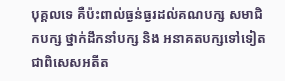បុគ្គលទេ គឺប៉ះពាល់ធ្ងន់ធ្ងរដល់គណបក្ស សមាជិកបក្ស ថ្នាក់ដឹកនាំបក្ស និង អនាគតបក្សទៅទៀត ជាពិសេសអតីត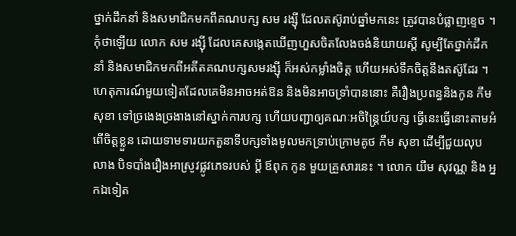ថ្នាក់ដឹកនាំ និងសមាជិកមកពីគណបក្ស សម រង្ស៊ី ដែលតស៊ូរាប់ឆ្នាំមកនេះ ត្រូវបានបំផ្លាញខ្ទេច ។ កុំថាឡើយ លោក សម រង្ស៊ី ដែលគេសង្កេតឃើញហួសចិតលែងចង់និយាយស្តី សូម្បីតែថ្នាក់ដឹកនាំ និងសមាជិកមកពីអតីតគណបក្សសមរង្ស៊ី ក៏អស់កម្លាំងចិត្ត ហើយអស់ទឹកចិត្តនឹងតស៊ូដែរ ។
ហេតុការណ៍មួយទៀតដែលគេមិនអាចអត់ឱន និងមិនអាចទ្រាំបាននោះ គឺរឿងប្រពន្ធនិងកូន កឹម សុខា ទៅច្រងេងច្រងាងនៅស្នាក់ការបក្ស ហើយបញ្ជាឲ្យគណៈអចិន្ត្រៃយ៍បក្ស ធ្វើនេះធ្វើនោះតាមអំពើចិត្តខ្លួន ដោយទាមទារយកតួនាទីបក្សទាំងមូលមកទ្រាប់ក្រោមគូថ កឹម សុខា ដើម្បីជួយលុបលាង បិទបាំងរឿងអាស្រូវផ្លូវភេទរបស់ ប្តី ឪពុក កូន មួយគ្រួសារនេះ ។ លោក យឹម សុវណ្ណ និង អ្នកឯទៀត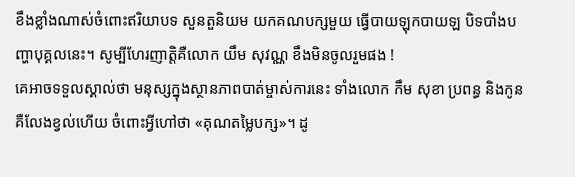ខឹងខ្លាំងណាស់ចំពោះឥរិយាបទ សួនតួនិយម យកគណបក្សមួយ ធ្វើបាយឡុកបាយឡ បិទបាំងបញ្ហាបុគ្គលនេះ។ សូម្បីហែរញាតិ្តគឺលោក យឹម សុវណ្ណ ខឹងមិនចូលរួមផង !
គេអាចទទួលស្គាល់ថា មនុស្សក្នុងស្ថានភាពបាត់ម្ចាស់ការនេះ ទាំងលោក កឹម សុខា ប្រពន្ធ និងកូន គឺលែងខ្វល់ហើយ ចំពោះអ្វីហៅថា «គុណតម្លៃបក្ស»។ ដូ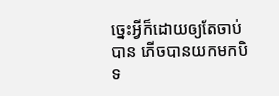ច្នេះអ្វីក៏ដោយឲ្យតែចាប់បាន ភើចបានយកមកបិទ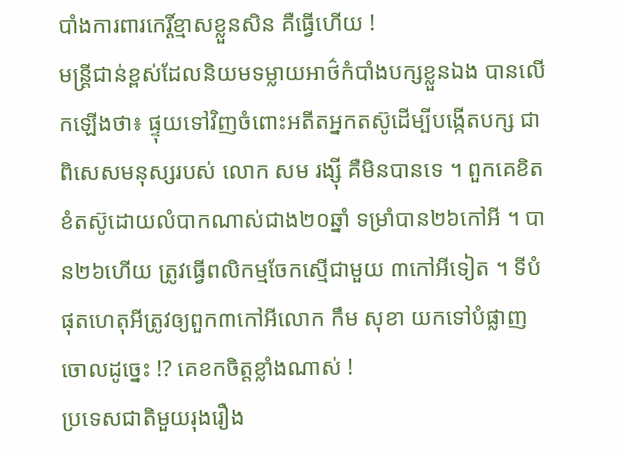បាំងការពារកេរ្តិ៍ខ្មាសខ្លួនសិន គឺធ្វើហើយ !
មន្រ្តីជាន់ខ្ពស់ដែលនិយមទម្លាយអាថ៌កំបាំងបក្សខ្លួនឯង បានលើកឡើងថា៖ ផ្ទុយទៅវិញចំពោះអតីតអ្នកតស៊ូដើម្បីបង្កើតបក្ស ជាពិសេសមនុស្សរបស់ លោក សម រង្ស៊ី គឺមិនបានទេ ។ ពួកគេខិតខំតស៊ូដោយលំបាកណាស់ជាង២០ឆ្នាំ ទម្រាំបាន២៦កៅអី ។ បាន២៦ហើយ ត្រូវធ្វើពលិកម្មចែកស្មើជាមួយ ៣កៅអីទៀត ។ ទីបំផុតហេតុអីត្រូវឲ្យពួក៣កៅអីលោក កឹម សុខា យកទៅបំផ្លាញចោលដូច្នេះ !? គេខកចិត្តខ្លាំងណាស់ !
ប្រទេសជាតិមួយរុងរឿង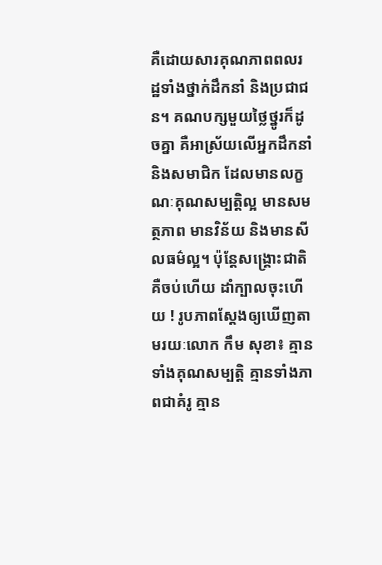គឺដោយសារគុណភាពពលរដ្ឋទាំងថ្នាក់ដឹកនាំ និងប្រជាជន។ គណបក្សមួយថ្លៃថ្នូរក៏ដូចគ្នា គឺអាស្រ័យលើអ្នកដឹកនាំ និងសមាជិក ដែលមានលក្ខណៈគុណសម្បត្តិល្អ មានសមត្ថភាព មានវិន័យ និងមានសីលធម៌ល្អ។ ប៉ុន្តែសង្គ្រោះជាតិ គឺចប់ហើយ ដាំក្បាលចុះហើយ ! រូបភាពស្តែងឲ្យឃើញតាមរយៈលោក កឹម សុខា៖ គ្មានទាំងគុណសម្បត្តិ គ្មានទាំងភាពជាគំរូ គ្មាន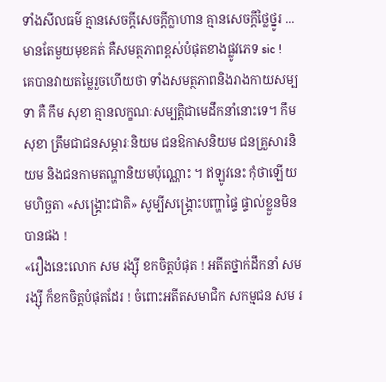ទាំងសីលធម៌ គ្មានសេចក្តីសេចក្តីក្លាហាន គ្មានសេចក្តីថ្លៃថ្នូរ ... មានតែមួយមុខគត់ គឺសមត្ថភាពខ្ពស់បំផុតខាងផ្លូវភេទ sic !
គេបានវាយតម្លៃរួចហើយថា ទាំងសមត្ថភាពនិងរាងកាយសម្បទា គឺ កឹម សុខា គ្មានលក្ខណៈសម្បត្តិជាមេដឹកនាំនោះទេ។ កឹម សុខា ត្រឹមជាជនសម្ភារៈនិយម ជនឱកាសនិយម ជនគ្រួសារនិយម និងជនកាមតណ្ហានិយមប៉ុណ្ណោះ ។ ឥឡូវនេះ កុំថាឡើយ មហិច្ឆតា «សង្គ្រោះជាតិ» សូម្បីសង្គ្រោះបញ្ហាផ្ទៃ ផ្ទាល់ខ្លួនមិនបានផង !
«រឿងនេះលោក សម រង្ស៊ី ខកចិត្តបំផុត ! អតីតថ្នាក់ដឹកនាំ សម រង្ស៊ី ក៏ខកចិត្តបំផុតដែរ ! ចំពោះអតីតសមាជិក សកម្មជន សម រ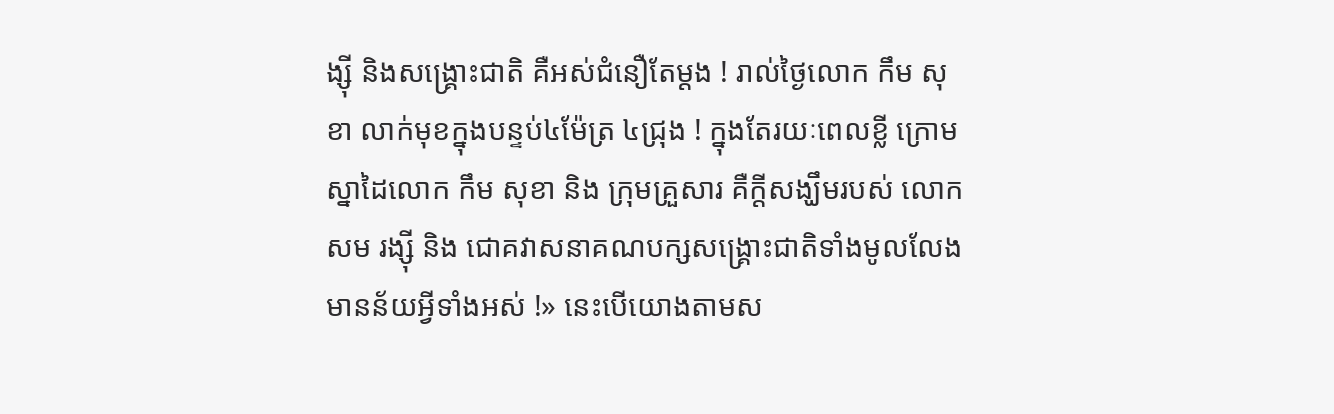ង្ស៊ី និងសង្គ្រោះជាតិ គឺអស់ជំនឿតែម្តង ! រាល់ថ្ងៃលោក កឹម សុខា លាក់មុខក្នុងបន្ទប់៤ម៉ែត្រ ៤ជ្រុង ! ក្នុងតែរយៈពេលខ្លី ក្រោមស្នាដៃលោក កឹម សុខា និង ក្រុមគ្រួសារ គឺក្តីសង្ឃឹមរបស់ លោក សម រង្ស៊ី និង ជោគវាសនាគណបក្សសង្គ្រោះជាតិទាំងមូលលែងមានន័យអ្វីទាំងអស់ !» នេះបើយោងតាមស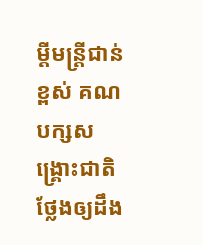ម្តីមន្រ្តីជាន់ខ្ពស់ គណបក្សសង្គ្រោះជាតិថ្លែងឲ្យដឹង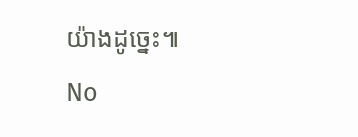យ៉ាងដូច្នេះ៕
No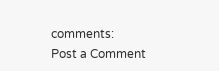comments:
Post a Comment